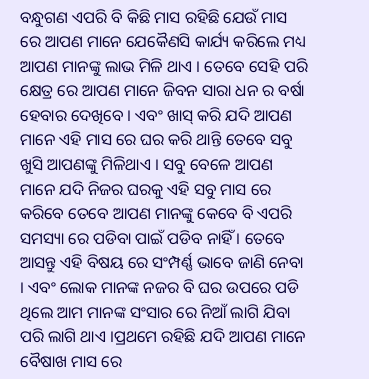ବନ୍ଧୁଗଣ ଏପରି ବି କିଛି ମାସ ରହିଛି ଯେଉଁ ମାସ ରେ ଆପଣ ମାନେ ଯେକୈଣସି କାର୍ଯ୍ୟ କରିଲେ ମଧ୍ୟ ଆପଣ ମାନଙ୍କୁ ଲାଭ ମିଳି ଥାଏ । ତେବେ ସେହି ପରି କ୍ଷେତ୍ର ରେ ଆପଣ ମାନେ ଜିବନ ସାରା ଧନ ର ବର୍ଷା ହେବାର ଦେଖିବେ । ଏବଂ ଖାସ୍ କରି ଯଦି ଆପଣ ମାନେ ଏହି ମାସ ରେ ଘର କରି ଥାନ୍ତି ତେବେ ସବୁ ଖୁସି ଆପଣଙ୍କୁ ମିଳିଥାଏ । ସବୁ ବେଳେ ଆପଣ ମାନେ ଯଦି ନିଜର ଘରକୁ ଏହି ସବୁ ମାସ ରେ କରିବେ ତେବେ ଆପଣ ମାନଙ୍କୁ କେବେ ବି ଏପରି ସମସ୍ୟା ରେ ପଡିବା ପାଇଁ ପଡିବ ନାହିଁ । ତେବେ ଆସନ୍ତୁ ଏହି ବିଷୟ ରେ ସଂମ୍ପର୍ଣ୍ଣ ଭାବେ ଜାଣି ନେବା । ଏବଂ ଲୋକ ମାନଙ୍କ ନଜର ବି ଘର ଉପରେ ପଡି ଥିଲେ ଆମ ମାନଙ୍କ ସଂସାର ରେ ନିଆଁ ଲାଗି ଯିବା ପରି ଲାଗି ଥାଏ ।ପ୍ରଥମେ ରହିଛି ଯଦି ଆପଣ ମାନେ ବୈଷାଖ ମାସ ରେ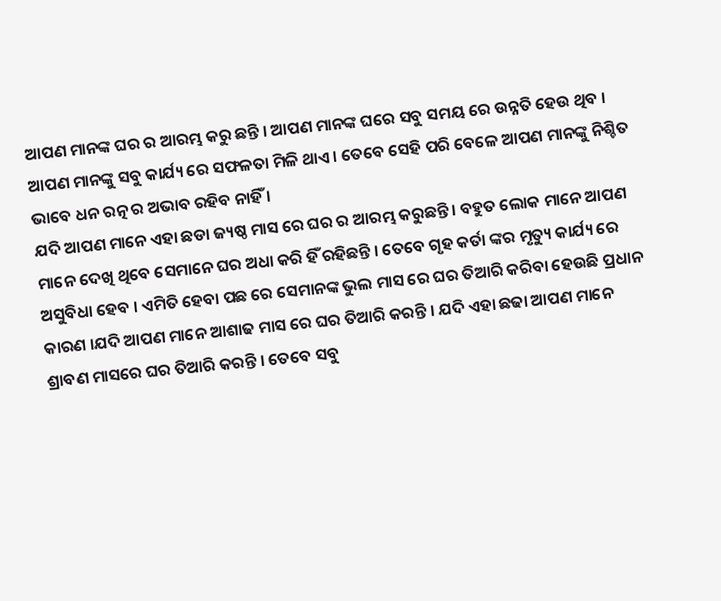ଆପଣ ମାନଙ୍କ ଘର ର ଆରମ୍ଭ କରୁ ଛନ୍ତି । ଆପଣ ମାନଙ୍କ ଘରେ ସବୁ ସମୟ ରେ ଉନ୍ନତି ହେଉ ଥିବ । ଆପଣ ମାନଙ୍କୁ ସବୁ କାର୍ଯ୍ୟ ରେ ସଫଳତା ମିଳି ଥାଏ । ତେବେ ସେହି ପରି ବେଳେ ଆପଣ ମାନଙ୍କୁ ନିଶ୍ଚିତ ଭାବେ ଧନ ରତ୍ନ ର ଅଭାବ ରହିବ ନାହିଁ ।
ଯଦି ଆପଣ ମାନେ ଏହା ଛଡା ଜ୍ୟଷ୍ଠ ମାସ ରେ ଘର ର ଆରମ୍ଭ କରୁଛନ୍ତି । ବହୁତ ଲୋକ ମାନେ ଆପଣ ମାନେ ଦେଖି ଥିବେ ସେମାନେ ଘର ଅଧା କରି ହିଁ ରହିଛନ୍ତି । ତେବେ ଗୃହ କର୍ତା ଙ୍କର ମୃତ୍ୟୁ କାର୍ଯ୍ୟ ରେ ଅସୁବିଧା ହେବ । ଏମିତି ହେବା ପଛ ରେ ସେମାନଙ୍କ ଭୁଲ ମାସ ରେ ଘର ତିଆରି କରିବା ହେଉଛି ପ୍ରଧାନ କାରଣ ।ଯଦି ଆପଣ ମାନେ ଆଶାଢ ମାସ ରେ ଘର ତିଆରି କରନ୍ତି । ଯଦି ଏହା ଛଢା ଆପଣ ମାନେ ଶ୍ରାବଣ ମାସରେ ଘର ତିଆରି କରନ୍ତି । ତେବେ ସବୁ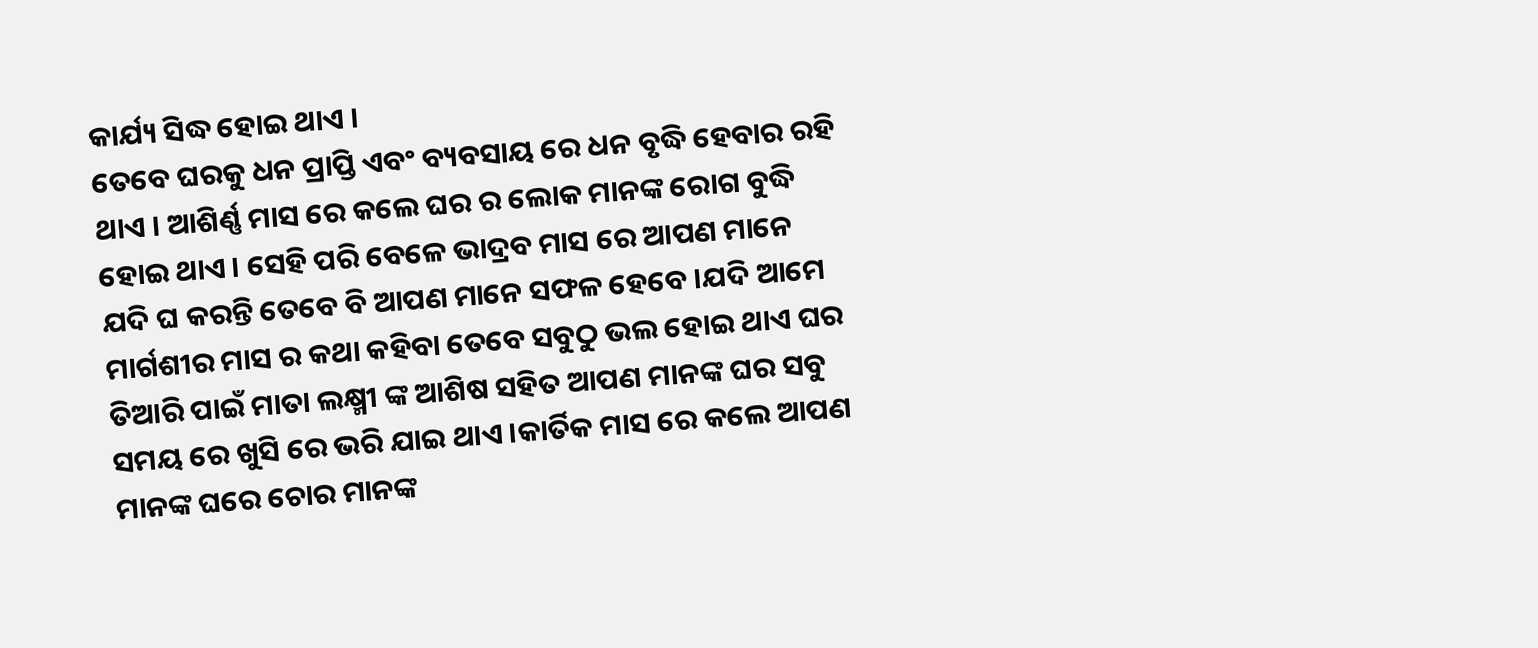କାର୍ଯ୍ୟ ସିଦ୍ଧ ହୋଇ ଥାଏ ।
ତେବେ ଘରକୁ ଧନ ପ୍ରାପ୍ତି ଏବଂ ବ୍ୟବସାୟ ରେ ଧନ ବୃଦ୍ଧି ହେବାର ରହି ଥାଏ । ଆଶିର୍ଣ୍ଣ ମାସ ରେ କଲେ ଘର ର ଲୋକ ମାନଙ୍କ ରୋଗ ବୁଦ୍ଧି ହୋଇ ଥାଏ । ସେହି ପରି ବେଳେ ଭାଦ୍ରବ ମାସ ରେ ଆପଣ ମାନେ ଯଦି ଘ କରନ୍ତି ତେବେ ବି ଆପଣ ମାନେ ସଫଳ ହେବେ ।ଯଦି ଆମେ ମାର୍ଗଶୀର ମାସ ର କଥା କହିବା ତେବେ ସବୁଠୁ ଭଲ ହୋଇ ଥାଏ ଘର ତିଆରି ପାଇଁ ମାତା ଲକ୍ଷ୍ମୀ ଙ୍କ ଆଶିଷ ସହିତ ଆପଣ ମାନଙ୍କ ଘର ସବୁ ସମୟ ରେ ଖୁସି ରେ ଭରି ଯାଇ ଥାଏ ।କାର୍ତିକ ମାସ ରେ କଲେ ଆପଣ ମାନଙ୍କ ଘରେ ଚୋର ମାନଙ୍କ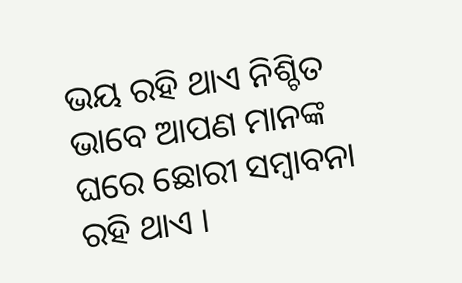ଭୟ ରହି ଥାଏ ନିଶ୍ଚିତ ଭାବେ ଆପଣ ମାନଙ୍କ ଘରେ ଛୋରୀ ସମ୍ବାବନା ରହି ଥାଏ ।